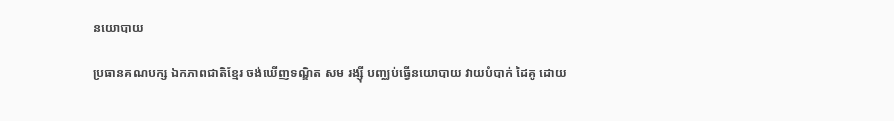នយោបាយ

ប្រធានគណបក្ស ឯកភាពជាតិខ្មែរ ចង់ឃើញទណ្ឌិត សម រង្ស៊ី បញ្ឈប់ធ្វើនយោបាយ វាយបំបាក់ ដៃគូ ដោយ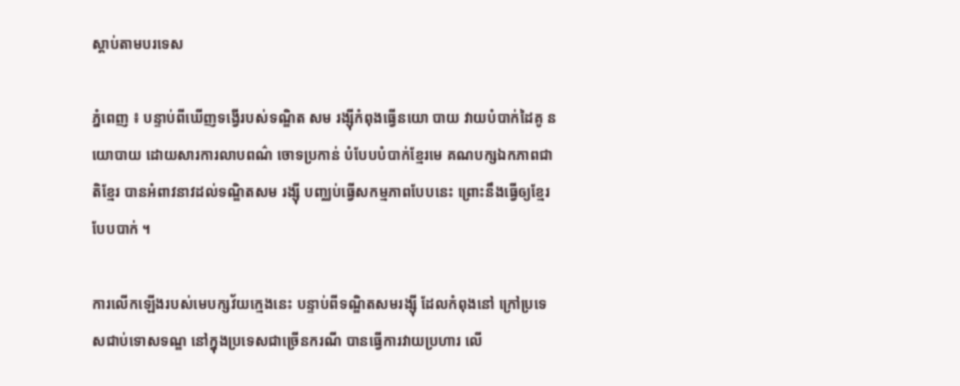ស្តាប់តាមបរទេស

ភ្នំពេញ ៖ បន្ទាប់ពីឃើញទង្វើរបស់ទណ្ឌិត សម រង្ស៊ីកំពុងធ្វើនយោ បាយ វាយបំបាក់ដៃគូ នយោបាយ ដោយសារការលាបពណ៌ ចោទប្រកាន់ បំបែបបំបាក់ខ្មែរមេ គណបក្សឯកភាពជាតិខ្មែរ បានអំពាវនាវដល់ទណ្ឌិតសម រង្ស៊ី បញ្ឈប់ធ្វើសកម្មភាពបែបនេះ ព្រោះនឹងធ្វើឲ្យខ្មែរបែបបាក់ ។

ការលើកឡើងរបស់មេបក្សវ័យក្មេងនេះ បន្ទាប់ពីទណ្ឌិតសមរង្ស៊ី ដែលកំពុងនៅ ក្រៅប្រទេសជាប់ទោសទណ្ឌ នៅក្នុងប្រទេសជាច្រើនករណី បានធ្វើការវាយប្រហារ លើ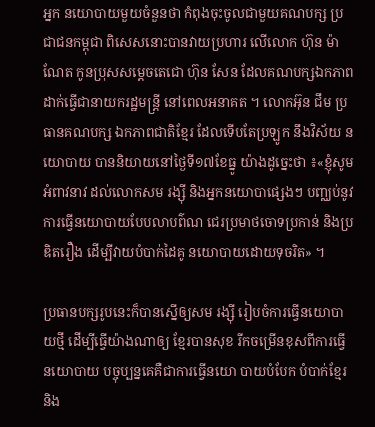អ្នក នយោបាយមួយចំនួនថា កំពុងចុះចូលជាមួយគណបក្ស ប្រជាជនកម្ពុជា ពិសេសនោះបានវាយប្រហារ លើលោក ហ៊ុន ម៉ាណែត កូនប្រុសសម្តេចតេជោ ហ៊ុន សែន ដែលគណបក្សឯកភាព ដាក់ធ្វើជានាយករដ្ឋមន្ត្រី នៅពេលអនាគត ។ លោកអ៊ុន ជឹម ប្រធានគណបក្ស ឯកភាពជាតិខ្មែរ ដែលទើបតែប្រឡូក នឹងវិស័យ នយោបាយ បាននិយាយនៅថ្ងៃទី១៧ខែធ្នូ យ៉ាងដូច្នេះថា ៖«ខ្ញុំសូមអំពាវនាវ ដល់លោកសម រង្ស៊ី និងអ្នកនយោបាផ្សេងៗ បញ្ឈប់នូវ ការធ្វើនយោបាយបែបលាបព៌ណ ជេរប្រមាថចោទប្រកាន់ និងប្រឌិតរឿង ដើម្បីវាយបំបាក់ដៃគូ នយោបាយដោយទុចរិត» ។

ប្រធានបក្សរូបនេះក៏បានស្នើឲ្យសម រង្ស៊ី រៀបចំការធ្វើនយោបាយថ្មី ដើម្បីធ្វើយ៉ាងណាឲ្យ ខ្មែរបានសុខ រីកចម្រើនខុសពីការធ្វើនយោបាយ បច្ចុប្បន្នគេគឺជាការធ្វើនយោ បាយបំបែក បំបាក់ខ្មែរនិង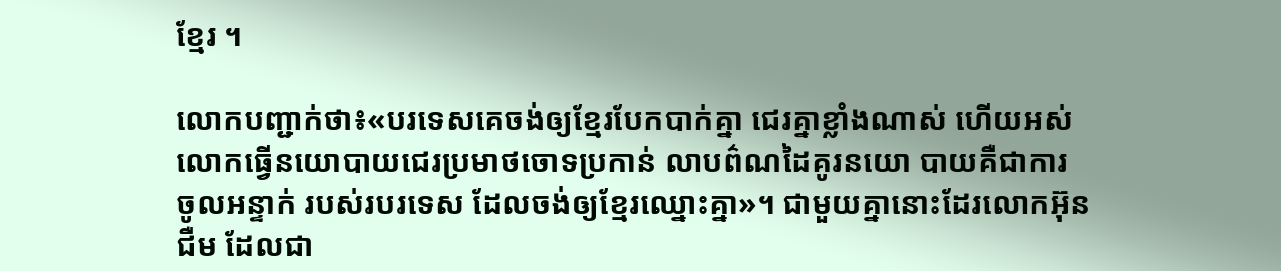ខ្មែរ ។

លោកបញ្ជាក់ថា៖«បរទេសគេចង់ឲ្យខ្មែរបែកបាក់គ្នា ជេរគ្នាខ្លាំងណាស់ ហើយអស់ លោកធ្វើនយោបាយជេរប្រមាថចោទប្រកាន់ លាបព៌ណដៃគូរនយោ បាយគឺជាការ ចូលអន្ទាក់ របស់របរទេស ដែលចង់ឲ្យខ្មែរឈ្នោះគ្នា»។ ជាមួយគ្នានោះដែរលោកអ៊ុន ជឺម ដែលជា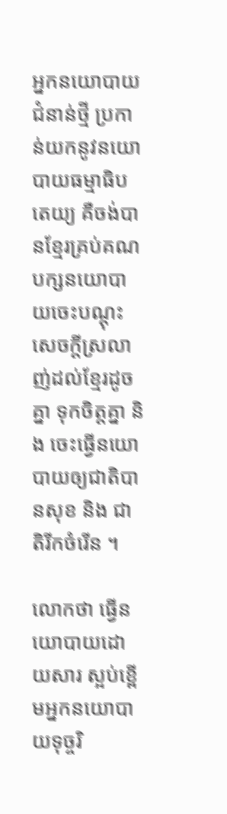អ្នកនយោបាយជំនាន់ថ្មី ប្រកាន់យកនូវនយោបាយធម្មាធិបតេយ្យ គឺចង់បានខ្មែរគ្រប់គណបក្សនយោបា យចេះបណ្តុះសេចក្តីស្រលាញ់ដល់ខ្មែរដូចគ្នា ទុកចិត្តគ្នា និង ចេះធ្វើនយោបាយឲ្យជាតិបានសុខ និង ជាតិរីកចំរើន ។

លោកថា ធ្វើនយោបាយដោយសារ ស្អប់ខ្ពើមអ្នកនយោបាយទុច្ចរិ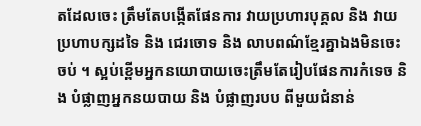តដែលចេះ ត្រឹមតែបង្កើតផែនការ វាយប្រហារបុគ្គល និង វាយប្រហាបក្សដទៃ និង ជេរចោទ និង លាបពណ៌ខ្មែរគ្នាឯងមិនចេះចប់ ។ ស្អប់ខ្ពើមអ្នកនយោបាយចេះត្រឹមតែរៀបផែនការកំទេច និង បំផ្លាញអ្នកនយបាយ និង បំផ្លាញរបប ពីមួយជំនាន់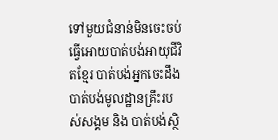ទៅមួយជំនាន់មិនចេះចប់ ធ្វើអោយបាត់បង់អាយុជីវិតខ្មែរ បាត់បង់អ្នកចេះដឹង បាត់បង់មូលដ្ឋានគ្រឹះរបស់សង្គម និង បាត់បង់ស្ថិ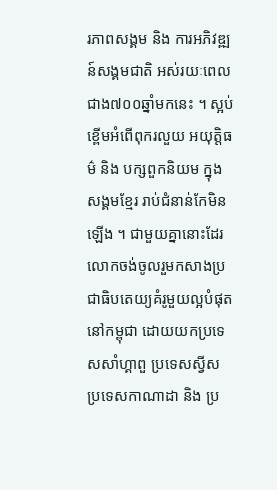រភាពសង្គម និង ការអភិវឌ្ឍន៍សង្គមជាតិ អស់រយៈពេលជាង៧០០ឆ្នាំមកនេះ ។ ស្អប់ខ្ពើមអំពើពុករលួយ អយុត្តិធម៌ និង បក្សពួកនិយម ក្នុងសង្គមខ្មែរ រាប់ជំនាន់កែមិនឡើង ។ ជាមួយគ្នានោះដែរលោកចង់ចូលរួមកសាងប្រជាធិបតេយ្យគំរូមួយល្អបំផុតនៅកម្ពុជា ដោយយកប្រទេសសាំហ្គាពួ ប្រទេសស្វីស ប្រទេសកាណាដា និង ប្រ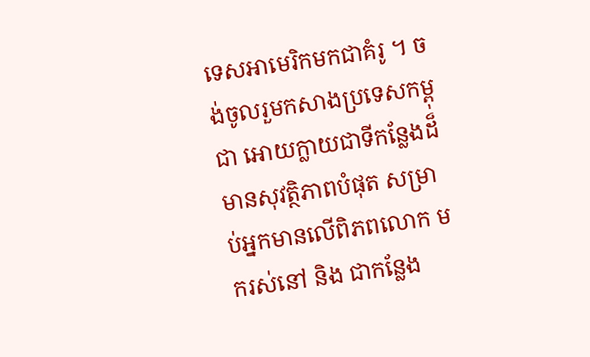ទេសអាមេរិកមកជាគំរូ ។ ចង់ចូលរួមកសាងប្រទេសកម្ពុជា អោយក្លាយជាទីកន្លែងដ៏មានសុវត្ថិភាពបំផុត សម្រាប់អ្នកមានលើពិភពលោក មករស់នៅ និង ជាកន្លែង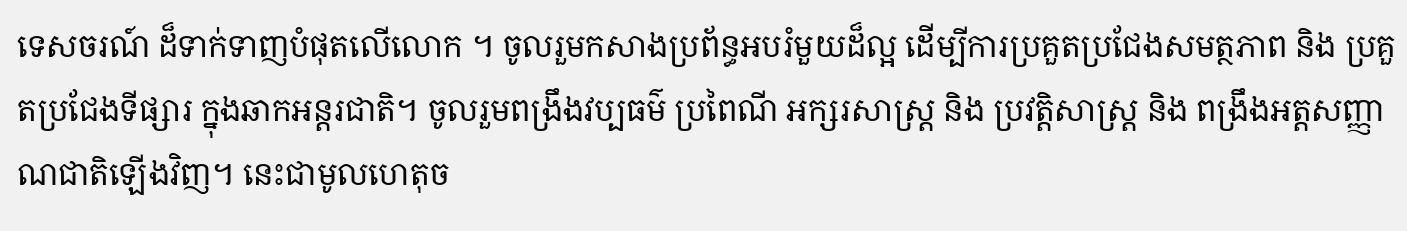ទេសចរណ៍ ដ៏ទាក់ទាញបំផុតលើលោក ។ ចូលរួមកសាងប្រព័ន្ធអបរំមួយដ៏ល្អ ដើម្បីការប្រគួតប្រជែងសមត្ថភាព និង ប្រគួតប្រជែងទីផ្សារ ក្នុងឆាកអន្តរជាតិ។ ចូលរួមពង្រឹងវប្បធម៌ ប្រពៃណី អក្សរសាស្រ្ត និង ប្រវត្តិសាស្រ្ត និង ពង្រឹងអត្តសញ្ញាណជាតិឡើងវិញ។ នេះជាមូលហេតុច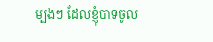ម្បងៗ ដែលខ្ញុំបាទចូល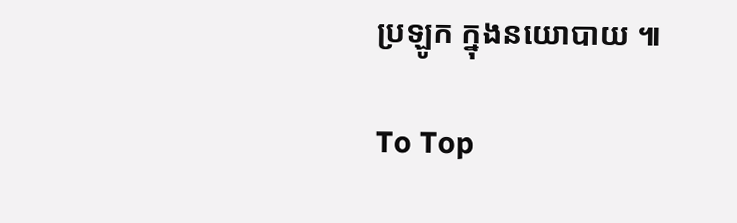ប្រឡូក ក្នុងនយោបាយ ៕

To Top